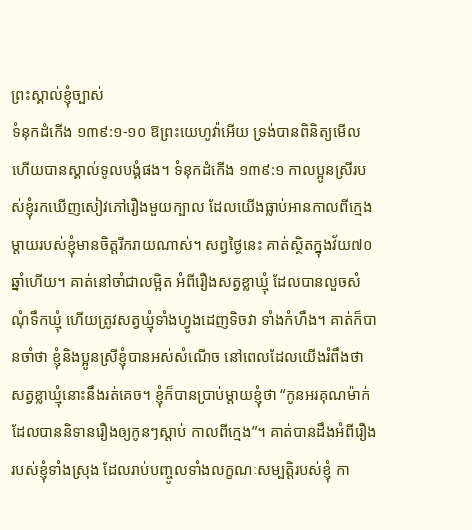ព្រះស្គាល់ខ្ញុំច្បាស់
ទំនុកដំកើង ១៣៩:១-១០ ឱព្រះយេហូវ៉ាអើយ ទ្រង់បានពិនិត្យមើល ហើយបានស្គាល់ទូលបង្គំផង។ ទំនុកដំកើង ១៣៩:១ កាលប្អូនស្រីរបស់ខ្ញុំរកឃើញសៀវភៅរឿងមួយក្បាល ដែលយើងធ្លាប់អានកាលពីក្មេង ម្តាយរបស់ខ្ញុំមានចិត្តរីករាយណាស់។ សព្វថ្ងៃនេះ គាត់ស្ថិតក្នុងវ័យ៧០ឆ្នាំហើយ។ គាត់នៅចាំជាលម្អិត អំពីរឿងសត្វខ្លាឃ្មុំ ដែលបានលួចសំណុំទឹកឃ្មុំ ហើយត្រូវសត្វឃ្មុំទាំងហ្វូងដេញទិចវា ទាំងកំហឹង។ គាត់ក៏បានចាំថា ខ្ញុំនិងប្អូនស្រីខ្ញុំបានអស់សំណើច នៅពេលដែលយើងរំពឹងថា សត្វខ្លាឃ្មុំនោះនឹងរត់គេច។ ខ្ញុំក៏បានប្រាប់ម្តាយខ្ញុំថា “កូនអរគុណម៉ាក់ ដែលបាននិទានរឿងឲ្យកូនៗស្តាប់ កាលពីក្មេង”។ គាត់បានដឹងអំពីរឿងរបស់ខ្ញុំទាំងស្រុង ដែលរាប់បញ្ចូលទាំងលក្ខណៈសម្បត្តិរបស់ខ្ញុំ កា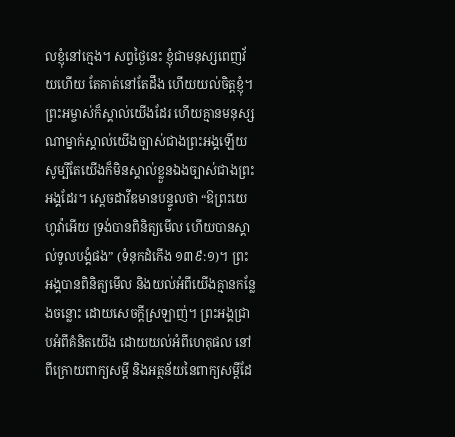លខ្ញុំនៅក្មេង។ សព្វថ្ងៃនេះ ខ្ញុំជាមនុស្សពេញវ័យហើយ តែគាត់នៅតែដឹង ហើយយល់ចិត្តខ្ញុំ។ ព្រះអម្ចាស់ក៏ស្គាល់យើងដែរ ហើយគ្មានមនុស្សណាម្នាក់ស្គាល់យើងច្បាស់ជាងព្រះអង្គឡើយ សូម្បីតែយើងក៏មិនស្គាល់ខ្លួនឯងច្បាស់ជាងព្រះអង្គដែរ។ ស្តេចដាវីឌមានបន្ទូលថា “ឱព្រះយេហូវ៉ាអើយ ទ្រង់បានពិនិត្យមើល ហើយបានស្គាល់ទូលបង្គំផង” (ទំនុកដំកើង ១៣៩:១)។ ព្រះអង្គបានពិនិត្យមើល និងយល់អំពីយើងគ្មានកន្លែងចន្លោះ ដោយសេចក្តីស្រឡាញ់។ ព្រះអង្គជ្រាបអំពីគំនិតយើង ដោយយល់អំពីហេតុផល នៅពីក្រោយពាក្យសម្តី និងអត្ថន័យនៃពាក្យសម្តីដែ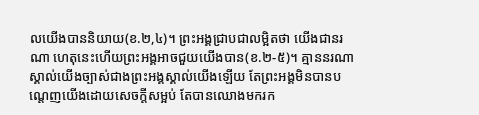លយើងបាននិយាយ(ខ.២,៤)។ ព្រះអង្គជ្រាបជាលម្អិតថា យើងជានរណា ហេតុនេះហើយព្រះអង្គអាចជួយយើងបាន(ខ.២-៥)។ គ្មាននរណាស្គាល់យើងច្បាស់ជាងព្រះអង្គស្គាល់យើងឡើយ តែព្រះអង្គមិនបានបណ្តេញយើងដោយសេចក្តីសម្អប់ តែបានឈោងមករក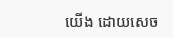យើង ដោយសេច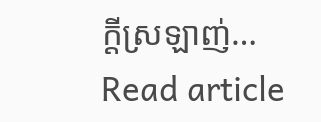ក្តីស្រឡាញ់…
Read article